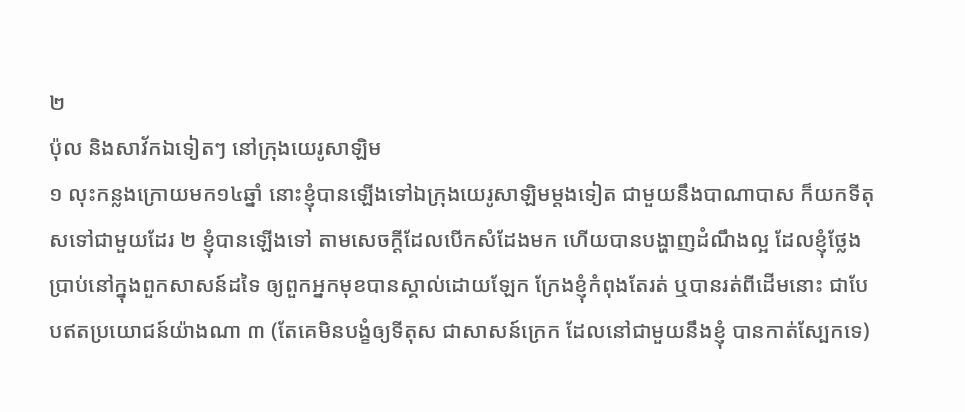២
ប៉ុល និងសាវ័កឯទៀតៗ នៅក្រុងយេរូសាឡិម
១ លុះកន្លងក្រោយមក១៤ឆ្នាំ នោះខ្ញុំបានឡើងទៅឯក្រុងយេរូសាឡិមម្តងទៀត ជាមួយនឹងបាណាបាស ក៏យកទីតុសទៅជាមួយដែរ ២ ខ្ញុំបានឡើងទៅ តាមសេចក្តីដែលបើកសំដែងមក ហើយបានបង្ហាញដំណឹងល្អ ដែលខ្ញុំថ្លែងប្រាប់នៅក្នុងពួកសាសន៍ដទៃ ឲ្យពួកអ្នកមុខបានស្គាល់ដោយឡែក ក្រែងខ្ញុំកំពុងតែរត់ ឬបានរត់ពីដើមនោះ ជាបែបឥតប្រយោជន៍យ៉ាងណា ៣ (តែគេមិនបង្ខំឲ្យទីតុស ជាសាសន៍ក្រេក ដែលនៅជាមួយនឹងខ្ញុំ បានកាត់ស្បែកទេ)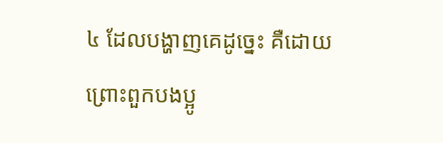៤ ដែលបង្ហាញគេដូច្នេះ គឺដោយព្រោះពួកបងប្អូ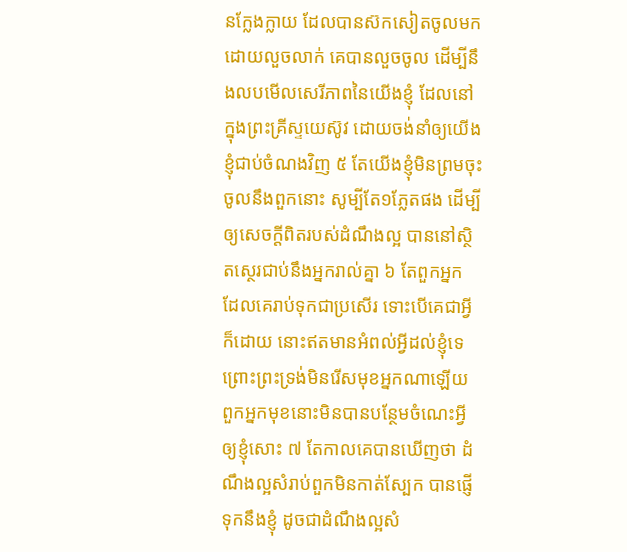នក្លែងក្លាយ ដែលបានស៊កសៀតចូលមក ដោយលួចលាក់ គេបានលួចចូល ដើម្បីនឹងលបមើលសេរីភាពនៃយើងខ្ញុំ ដែលនៅក្នុងព្រះគ្រីស្ទយេស៊ូវ ដោយចង់នាំឲ្យយើងខ្ញុំជាប់ចំណងវិញ ៥ តែយើងខ្ញុំមិនព្រមចុះចូលនឹងពួកនោះ សូម្បីតែ១ភ្លែតផង ដើម្បីឲ្យសេចក្តីពិតរបស់ដំណឹងល្អ បាននៅស្ថិតស្ថេរជាប់នឹងអ្នករាល់គ្នា ៦ តែពួកអ្នក ដែលគេរាប់ទុកជាប្រសើរ ទោះបើគេជាអ្វីក៏ដោយ នោះឥតមានអំពល់អ្វីដល់ខ្ញុំទេ ព្រោះព្រះទ្រង់មិនរើសមុខអ្នកណាឡើយ ពួកអ្នកមុខនោះមិនបានបន្ថែមចំណេះអ្វីឲ្យខ្ញុំសោះ ៧ តែកាលគេបានឃើញថា ដំណឹងល្អសំរាប់ពួកមិនកាត់ស្បែក បានផ្ញើទុកនឹងខ្ញុំ ដូចជាដំណឹងល្អសំ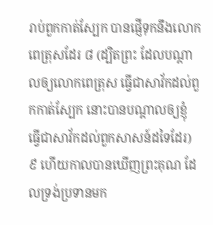រាប់ពួកកាត់ស្បែក បានផ្ញើទុកនឹងលោកពេត្រុសដែរ ៨ (ដ្បិតព្រះ ដែលបណ្តាលឲ្យលោកពេត្រុស ធ្វើជាសាវ័កដល់ពួកកាត់ស្បែក នោះបានបណ្តាលឲ្យខ្ញុំ ធ្វើជាសាវ័កដល់ពួកសាសន៍ដទៃដែរ) ៩ ហើយកាលបានឃើញព្រះគុណ ដែលទ្រង់ប្រទានមក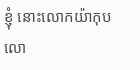ខ្ញុំ នោះលោកយ៉ាកុប លោ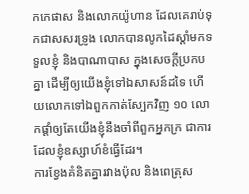កកេផាស និងលោកយ៉ូហាន ដែលគេរាប់ទុកជាសសរទ្រូង លោកបានលូកដៃស្តាំមកទទួលខ្ញុំ និងបាណាបាស ក្នុងសេចក្តីប្រកបគ្នា ដើម្បីឲ្យយើងខ្ញុំទៅឯសាសន៍ដទៃ ហើយលោកទៅឯពួកកាត់ស្បែកវិញ ១០ លោកផ្តាំឲ្យតែយើងខ្ញុំនឹងចាំពីពួកអ្នកក្រ ជាការដែលខ្ញុំឧស្សាហ៍ខំធ្វើដែរ។
ការខ្វែងគំនិតគ្នារវាងប៉ុល និងពេត្រុស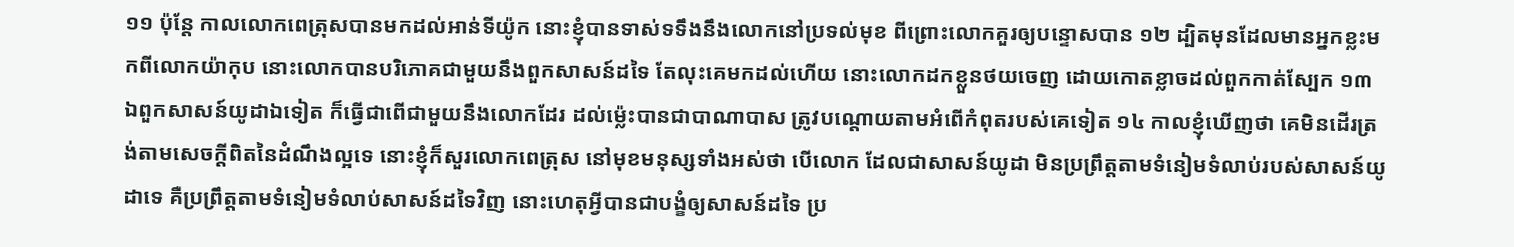១១ ប៉ុន្តែ កាលលោកពេត្រុសបានមកដល់អាន់ទីយ៉ូក នោះខ្ញុំបានទាស់ទទឹងនឹងលោកនៅប្រទល់មុខ ពីព្រោះលោកគួរឲ្យបន្ទោសបាន ១២ ដ្បិតមុនដែលមានអ្នកខ្លះមកពីលោកយ៉ាកុប នោះលោកបានបរិភោគជាមួយនឹងពួកសាសន៍ដទៃ តែលុះគេមកដល់ហើយ នោះលោកដកខ្លួនថយចេញ ដោយកោតខ្លាចដល់ពួកកាត់ស្បែក ១៣ ឯពួកសាសន៍យូដាឯទៀត ក៏ធ្វើជាពើជាមួយនឹងលោកដែរ ដល់ម៉្លេះបានជាបាណាបាស ត្រូវបណ្តោយតាមអំពើកំពុតរបស់គេទៀត ១៤ កាលខ្ញុំឃើញថា គេមិនដើរត្រង់តាមសេចក្តីពិតនៃដំណឹងល្អទេ នោះខ្ញុំក៏សួរលោកពេត្រុស នៅមុខមនុស្សទាំងអស់ថា បើលោក ដែលជាសាសន៍យូដា មិនប្រព្រឹត្តតាមទំនៀមទំលាប់របស់សាសន៍យូដាទេ គឺប្រព្រឹត្តតាមទំនៀមទំលាប់សាសន៍ដទៃវិញ នោះហេតុអ្វីបានជាបង្ខំឲ្យសាសន៍ដទៃ ប្រ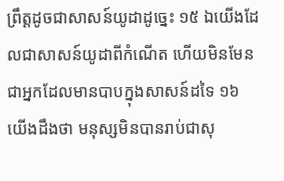ព្រឹត្តដូចជាសាសន៍យូដាដូច្នេះ ១៥ ឯយើងដែលជាសាសន៍យូដាពីកំណើត ហើយមិនមែនជាអ្នកដែលមានបាបក្នុងសាសន៍ដទៃ ១៦ យើងដឹងថា មនុស្សមិនបានរាប់ជាសុ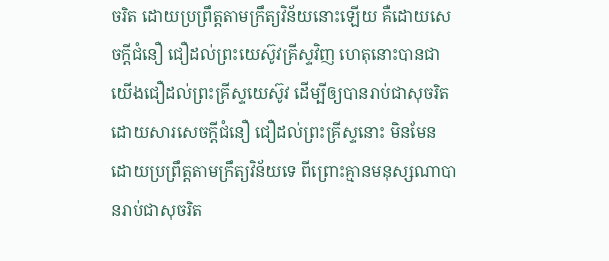ចរិត ដោយប្រព្រឹត្តតាមក្រឹត្យវិន័យនោះឡើយ គឺដោយសេចក្តីជំនឿ ជឿដល់ព្រះយេស៊ូវគ្រីស្ទវិញ ហេតុនោះបានជាយើងជឿដល់ព្រះគ្រីស្ទយេស៊ូវ ដើម្បីឲ្យបានរាប់ជាសុចរិត ដោយសារសេចក្តីជំនឿ ជឿដល់ព្រះគ្រីស្ទនោះ មិនមែនដោយប្រព្រឹត្តតាមក្រឹត្យវិន័យទេ ពីព្រោះគ្មានមនុស្សណាបានរាប់ជាសុចរិត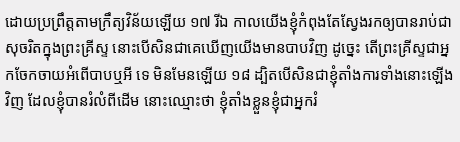ដោយប្រព្រឹត្តតាមក្រឹត្យវិន័យឡើយ ១៧ រីឯ កាលយើងខ្ញុំកំពុងតែសែ្វងរកឲ្យបានរាប់ជាសុចរិតក្នុងព្រះគ្រីស្ទ នោះបើសិនជាគេឃើញយើងមានបាបវិញ ដូច្នេះ តើព្រះគ្រីស្ទជាអ្នកចែកចាយអំពើបាបឬអី ទេ មិនមែនឡើយ ១៨ ដ្បិតបើសិនជាខ្ញុំតាំងការទាំងនោះឡើងវិញ ដែលខ្ញុំបានរំលំពីដើម នោះឈ្មោះថា ខ្ញុំតាំងខ្លួនខ្ញុំជាអ្នករំ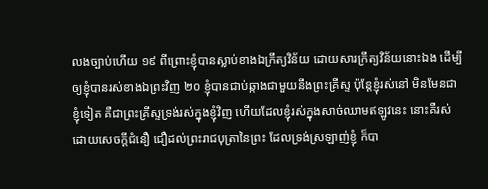លងច្បាប់ហើយ ១៩ ពីព្រោះខ្ញុំបានស្លាប់ខាងឯក្រឹត្យវិន័យ ដោយសារក្រឹត្យវិន័យនោះឯង ដើម្បីឲ្យខ្ញុំបានរស់ខាងឯព្រះវិញ ២០ ខ្ញុំបានជាប់ឆ្កាងជាមួយនឹងព្រះគ្រីស្ទ ប៉ុន្តែខ្ញុំរស់នៅ មិនមែនជាខ្ញុំទៀត គឺជាព្រះគ្រីស្ទទ្រង់រស់ក្នុងខ្ញុំវិញ ហើយដែលខ្ញុំរស់ក្នុងសាច់ឈាមឥឡូវនេះ នោះគឺរស់ដោយសេចក្តីជំនឿ ជឿដល់ព្រះរាជបុត្រានៃព្រះ ដែលទ្រង់ស្រឡាញ់ខ្ញុំ ក៏បា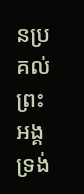នប្រគល់ព្រះអង្គទ្រង់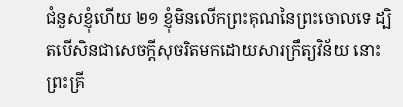ជំនួសខ្ញុំហើយ ២១ ខ្ញុំមិនលើកព្រះគុណនៃព្រះចោលទេ ដ្បិតបើសិនជាសេចក្តីសុចរិតមកដោយសារក្រឹត្យវិន័យ នោះព្រះគ្រី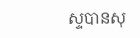ស្ទបានសុ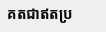គតជាឥតប្រ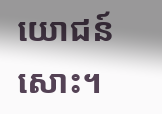យោជន៍សោះ។